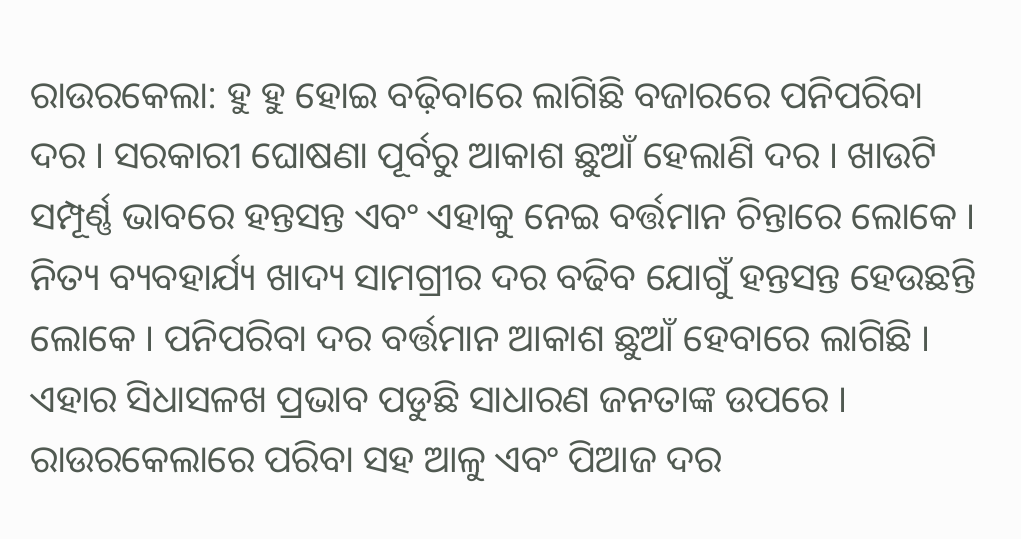ରାଉରକେଲା: ହୁ ହୁ ହୋଇ ବଢ଼ିବାରେ ଲାଗିଛି ବଜାରରେ ପନିପରିବା ଦର । ସରକାରୀ ଘୋଷଣା ପୂର୍ବରୁ ଆକାଶ ଛୁଆଁ ହେଲାଣି ଦର । ଖାଉଟି ସମ୍ପୂର୍ଣ୍ଣ ଭାବରେ ହନ୍ତସନ୍ତ ଏବଂ ଏହାକୁ ନେଇ ବର୍ତ୍ତମାନ ଚିନ୍ତାରେ ଲୋକେ । ନିତ୍ୟ ବ୍ୟବହାର୍ଯ୍ୟ ଖାଦ୍ୟ ସାମଗ୍ରୀର ଦର ବଢିବ ଯୋଗୁଁ ହନ୍ତସନ୍ତ ହେଉଛନ୍ତି ଲୋକେ । ପନିପରିବା ଦର ବର୍ତ୍ତମାନ ଆକାଶ ଛୁଆଁ ହେବାରେ ଲାଗିଛି । ଏହାର ସିଧାସଳଖ ପ୍ରଭାବ ପଡୁଛି ସାଧାରଣ ଜନତାଙ୍କ ଉପରେ । ରାଉରକେଲାରେ ପରିବା ସହ ଆଳୁ ଏବଂ ପିଆଜ ଦର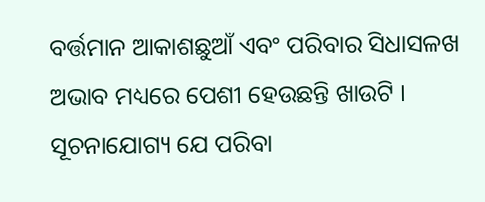ବର୍ତ୍ତମାନ ଆକାଶଛୁଆଁ ଏବଂ ପରିବାର ସିଧାସଳଖ ଅଭାବ ମଧ୍ୟରେ ପେଶୀ ହେଉଛନ୍ତି ଖାଉଟି ।
ସୂଚନାଯୋଗ୍ୟ ଯେ ପରିବା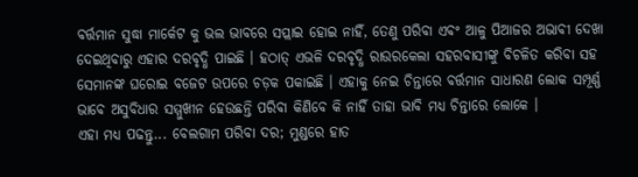ବର୍ତ୍ତମାନ ସୁଦ୍ଧା ମାର୍କେଟ କୁ ଭଲ ଭାବରେ ସପ୍ଲାଇ ହୋଇ ନାହିଁ, ତେଣୁ ପରିବା ଏବଂ ଆଳୁ ପିଆଜର ଅଭାବୀ ଦେଖା ଦେଇଥିବାରୁ ଏହାର ଦରବୃଦ୍ଧି ପାଇଛି । ହଠାତ୍ ଏଭଳି ଦରବୃଦ୍ଧି ରାଉରକେଲା ସହରବାସୀଙ୍କୁ ବିଚଳିତ କରିବା ସହ ସେମାନଙ୍କ ଘରୋଇ ବଜେଟ ଉପରେ ଚଡ଼କ ପକାଇଛି । ଏହାକୁ ନେଇ ଚିନ୍ତାରେ ବର୍ତ୍ତମାନ ସାଧାରଣ ଲୋକ ସମ୍ପୂର୍ଣ୍ଣ ଭାବେ ଅସୁବିଧାର ସମ୍ମୁଖୀନ ହେଉଛନ୍ତି ପରିବା କିଣିବେ କି ନାହିଁ ତାହା ଭାବି ମଧ୍ୟ ଚିନ୍ତାରେ ଲୋକେ ।
ଏହା ମଧ୍ୟ ପଢନ୍ତୁ... ବେଲଗାମ ପରିବା ଦର; ମୁଣ୍ଡରେ ହାତ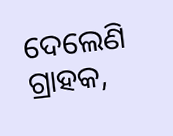ଦେଲେଣି ଗ୍ରାହକ,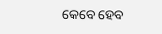କେବେ ହେବ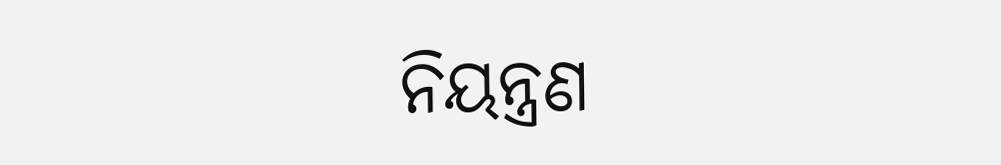ନିୟନ୍ତ୍ରଣ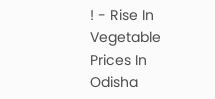! - Rise In Vegetable Prices In Odisha